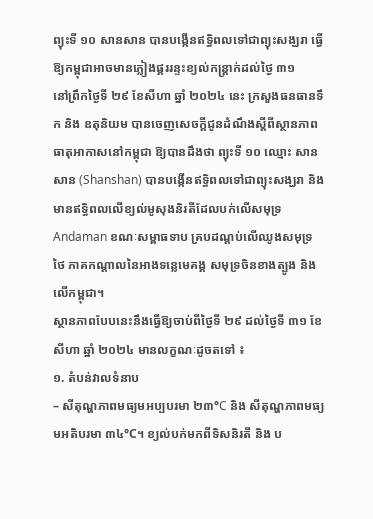ព្យុះទី ១០ សានសាន បានបង្កើនឥទ្ធិពលទៅជាព្យុះសង្ឃរា ធ្វើឱ្យកម្ពុជាអាចមានភ្លៀងផ្គររន្ទះខ្យល់កន្ត្រាក់ដល់ថ្ងៃ ៣១
នៅព្រឹកថ្ងៃទី ២៩ ខែសីហា ឆ្នាំ ២០២៤ នេះ ក្រសួងធនធានទឹក និង ឧតុនិយម បានចេញសេចក្ដីជូនដំណឹងស្ដីពីស្ថានភាពធាតុអាកាសនៅកម្ពុជា ឱ្យបានដឹងថា ព្យុះទី ១០ ឈ្មោះ សានសាន (Shanshan) បានបង្កើនឥទ្ធិពលទៅជាព្យុះសង្ឃរា និង មានឥទ្ធិពលលើខ្យល់មូសុងនិរតីដែលបក់លើសមុទ្រ Andaman ខណៈសម្ពាធទាប គ្របដណ្តប់លើឈូងសមុទ្រថៃ ភាគកណ្តាលនៃអាងទន្លេមេគង្គ សមុទ្រចិនខាងត្បូង និង លើកម្ពុជា។
ស្ថានភាពបែបនេះនឹងធ្វើឱ្យចាប់ពីថ្ងៃទី ២៩ ដល់ថ្ងៃទី ៣១ ខែសីហា ឆ្នាំ ២០២៤ មានលក្ខណៈដូចតទៅ ៖
១. តំបន់វាលទំនាប
– សីតុណ្ហភាពមធ្យមអប្បបរមា ២៣°C និង សីតុណ្ហភាពមធ្យមអតិបរមា ៣៤°C។ ខ្យល់បក់មកពីទិសនិរតី និង ប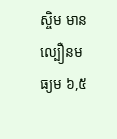ស្ចិម មានល្បឿនមធ្យម ៦,៥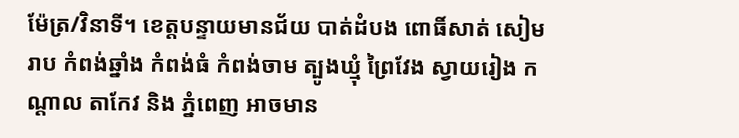ម៉ែត្រ/វិនាទី។ ខេត្តបន្ទាយមានជ័យ បាត់ដំបង ពោធិ៍សាត់ សៀមរាប កំពង់ឆ្នាំង កំពង់ធំ កំពង់ចាម ត្បូងឃ្មុំ ព្រៃវែង ស្វាយរៀង កណ្តាល តាកែវ និង ភ្នំពេញ អាចមាន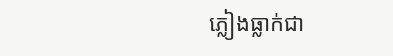ភ្លៀងធ្លាក់ជា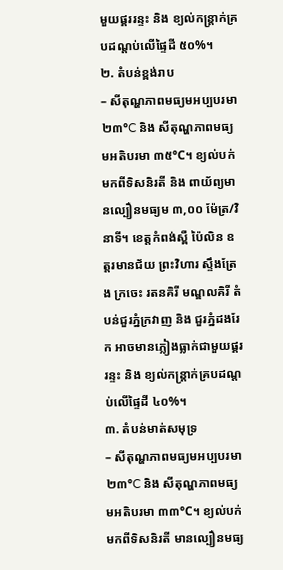មួយផ្គររន្ទះ និង ខ្យល់កន្ត្រាក់គ្របដណ្តប់លើផ្ទៃដី ៥០%។
២. តំបន់ខ្ពង់រាប
– សីតុណ្ហភាពមធ្យមអប្បបរមា ២៣°C និង សីតុណ្ហភាពមធ្យមអតិបរមា ៣៥°C។ ខ្យល់បក់មកពីទិសនិរតី និង ពាយ័ព្យមានល្បឿនមធ្យម ៣,០០ ម៉ែត្រ/វិនាទី។ ខេត្តកំពង់ស្ពឺ ប៉ៃលិន ឧត្តរមានជ័យ ព្រះវិហារ ស្ទឹងត្រែង ក្រចេះ រតនគិរី មណ្ឌលគិរី តំបន់ជួរភ្នំក្រវាញ និង ជួរភ្នំដងរែក អាចមានភ្លៀងធ្លាក់ជាមួយផ្គរ រន្ទះ និង ខ្យល់កន្ត្រាក់គ្របដណ្តប់លើផ្ទៃដី ៤០%។
៣. តំបន់មាត់សមុទ្រ
– សីតុណ្ហភាពមធ្យមអប្បបរមា ២៣°C និង សីតុណ្ហភាពមធ្យមអតិបរមា ៣៣°C។ ខ្យល់បក់មកពីទិសនិរតី មានល្បឿនមធ្យ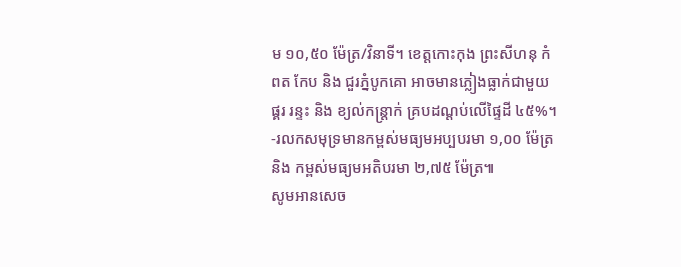ម ១០,៥០ ម៉ែត្រ/វិនាទី។ ខេត្តកោះកុង ព្រះសីហនុ កំពត កែប និង ជួរភ្នំបូកគោ អាចមានភ្លៀងធ្លាក់ជាមួយផ្គរ រន្ទះ និង ខ្យល់កន្ត្រាក់ គ្របដណ្តប់លើផ្ទៃដី ៤៥%។ -រលកសមុទ្រមានកម្ពស់មធ្យមអប្បបរមា ១,០០ ម៉ែត្រ និង កម្ពស់មធ្យមអតិបរមា ២,៧៥ ម៉ែត្រ៕
សូមអានសេច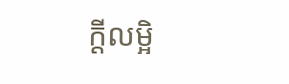ក្ដីលម្អិ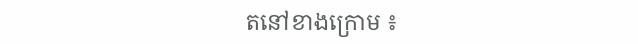តនៅខាងក្រោម ៖